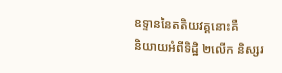ឧទ្ទាននៃតតិយវគ្គនោះគឺ
និយាយអំពីទិដ្ឋិ ២លើក និស្សរ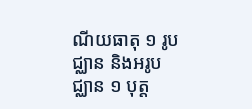ណីយធាតុ ១ រូបជ្ឈាន និងអរូបជ្ឈាន ១ បុត្ត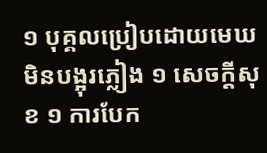១ បុគ្គលប្រៀបដោយមេឃមិនបង្អុរភ្លៀង ១ សេចក្ដីសុខ ១ ការបែក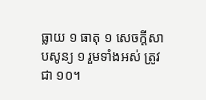ធ្លាយ ១ ធាតុ ១ សេចក្ដីសាបសូន្យ ១ រួមទាំងអស់ ត្រូវជា ១០។